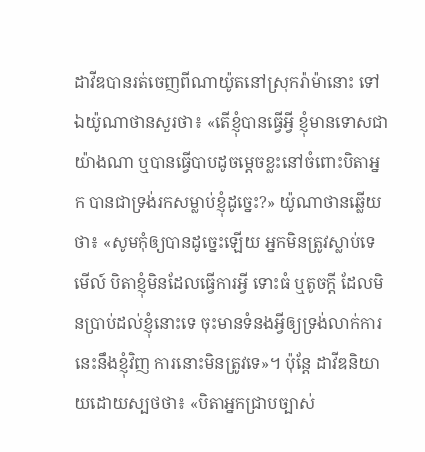ដាវីឌបានរត់ចេញពីណាយ៉ូតនៅស្រុករ៉ាម៉ានោះ ទៅឯយ៉ូណាថានសួរថា៖ «តើខ្ញុំបានធ្វើអ្វី ខ្ញុំមានទោសជាយ៉ាងណា ឬបានធ្វើបាបដូចម្តេចខ្លះនៅចំពោះបិតាអ្នក បានជាទ្រង់រកសម្លាប់ខ្ញុំដូច្នេះ?» យ៉ូណាថានឆ្លើយថា៖ «សូមកុំឲ្យបានដូច្នេះឡើយ អ្នកមិនត្រូវស្លាប់ទេ មើល៍ បិតាខ្ញុំមិនដែលធ្វើការអ្វី ទោះធំ ឬតូចក្តី ដែលមិនប្រាប់ដល់ខ្ញុំនោះទេ ចុះមានទំនងអ្វីឲ្យទ្រង់លាក់ការនេះនឹងខ្ញុំវិញ ការនោះមិនត្រូវទេ»។ ប៉ុន្តែ ដាវីឌនិយាយដោយស្បថថា៖ «បិតាអ្នកជ្រាបច្បាស់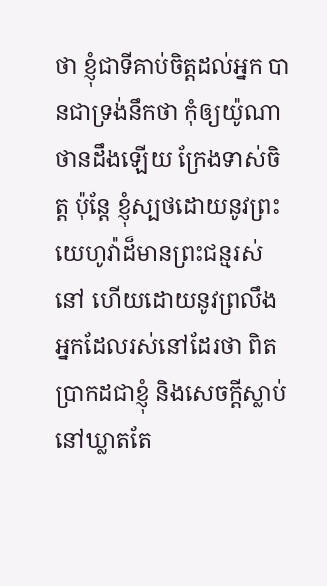ថា ខ្ញុំជាទីគាប់ចិត្តដល់អ្នក បានជាទ្រង់នឹកថា កុំឲ្យយ៉ូណាថានដឹងឡើយ ក្រែងទាស់ចិត្ត ប៉ុន្តែ ខ្ញុំស្បថដោយនូវព្រះយេហូវ៉ាដ៏មានព្រះជន្មរស់នៅ ហើយដោយនូវព្រលឹងអ្នកដែលរស់នៅដែរថា ពិតប្រាកដជាខ្ញុំ និងសេចក្ដីស្លាប់ នៅឃ្លាតតែ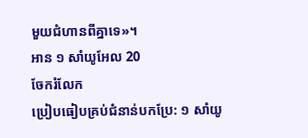មួយជំហានពីគ្នាទេ»។
អាន ១ សាំយូអែល 20
ចែករំលែក
ប្រៀបធៀបគ្រប់ជំនាន់បកប្រែ: ១ សាំយូ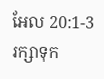អែល 20:1-3
រក្សាទុក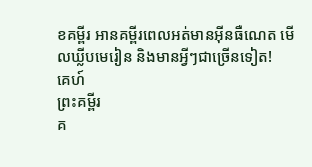ខគម្ពីរ អានគម្ពីរពេលអត់មានអ៊ីនធឺណេត មើលឃ្លីបមេរៀន និងមានអ្វីៗជាច្រើនទៀត!
គេហ៍
ព្រះគម្ពីរ
គ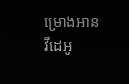ម្រោងអាន
វីដេអូ